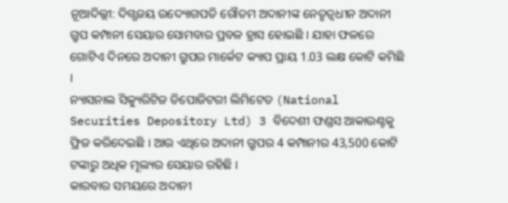ନୂଆଦିଲ୍ଲୀ: ଦିଗ୍ଗଜୟ ଉଦ୍ୟୋଗପତି ଗୌତମ ଅଦାନୀଙ୍କ ନେତୃତ୍ବଧୀନ ଅଦାନୀ ଗ୍ରୁପ କମ୍ପାନୀ ସେୟାର ସୋମବାର ପ୍ରବଳ ହ୍ରାସ ହୋଇଛି । ଯାହା ଫଳରେ ଗୋଟିଏ ଦିନରେ ଅଦାନୀ ଗ୍ରୁପର ମାର୍କେଟ କ୍ୟାପ ପ୍ରାୟ 1.03 ଲକ୍ଷ କୋଟି କମିଛି ।
ନ୍ୟାସନାଲ ସିକ୍ୟୁରିଟିଜ ଡିପୋଜିଟରୀ ଲିମିଟେଡ (National Securities Depository Ltd) 3 ବିଦେଶୀ ଫଣ୍ଡସ ଆକାଉଣ୍ଟକୁ ଫ୍ରିଜ କରିଦେଇଛି । ଆଉ ଏଥିରେ ଅଦାନୀ ଗ୍ରୁପର 4 କମ୍ପାନୀର 43,500 କୋଟି ଟଙ୍କାରୁ ଅଧିକ ମୂଲ୍ୟର ସେୟାର ରହିଛି ।
କାରବାର ସମୟରେ ଅଦାନୀ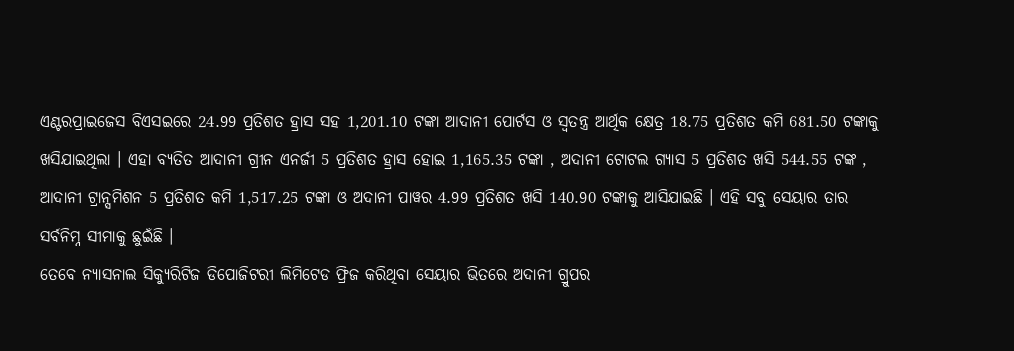ଏଣ୍ଟରପ୍ରାଇଜେସ ବିଏସଇରେ 24.99 ପ୍ରତିଶତ ହ୍ରାସ ସହ 1,201.10 ଟଙ୍କା ଆଦାନୀ ପୋର୍ଟସ ଓ ସ୍ବତନ୍ତ୍ର ଆର୍ଥିକ କ୍ଷେତ୍ର 18.75 ପ୍ରତିଶତ କମି 681.50 ଟଙ୍କାକୁ ଖସିଯାଇଥିଲା । ଏହା ବ୍ୟତିତ ଆଦାନୀ ଗ୍ରୀନ ଏନର୍ଜୀ 5 ପ୍ରତିଶତ ହ୍ରାସ ହୋଇ 1,165.35 ଟଙ୍କା , ଅଦାନୀ ଟୋଟଲ ଗ୍ୟାସ 5 ପ୍ରତିଶତ ଖସି 544.55 ଟଙ୍କ , ଆଦାନୀ ଟ୍ରାନ୍ସମିଶନ 5 ପ୍ରତିଶତ କମି 1,517.25 ଟଙ୍କା ଓ ଅଦାନୀ ପାୱର 4.99 ପ୍ରତିଶତ ଖସି 140.90 ଟଙ୍କାକୁ ଆସିଯାଇଛି । ଏହି ସବୁ ସେୟାର ତାର ସର୍ବନିମ୍ନ ସୀମାକୁ ଛୁଇଁଛି ।
ତେବେ ନ୍ୟାସନାଲ ସିକ୍ୟୁରିଟିଜ ଡିପୋଜିଟରୀ ଲିମିଟେଡ ଫ୍ରିଜ କରିଥିବା ସେୟାର ଭିତରେ ଅଦାନୀ ଗ୍ରୁପର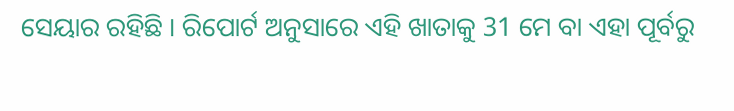ସେୟାର ରହିଛି । ରିପୋର୍ଟ ଅନୁସାରେ ଏହି ଖାତାକୁ 31 ମେ ବା ଏହା ପୂର୍ବରୁ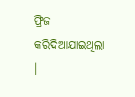ଫ୍ରିଜ କରିଦିଆଯାଇଥିଲା ।